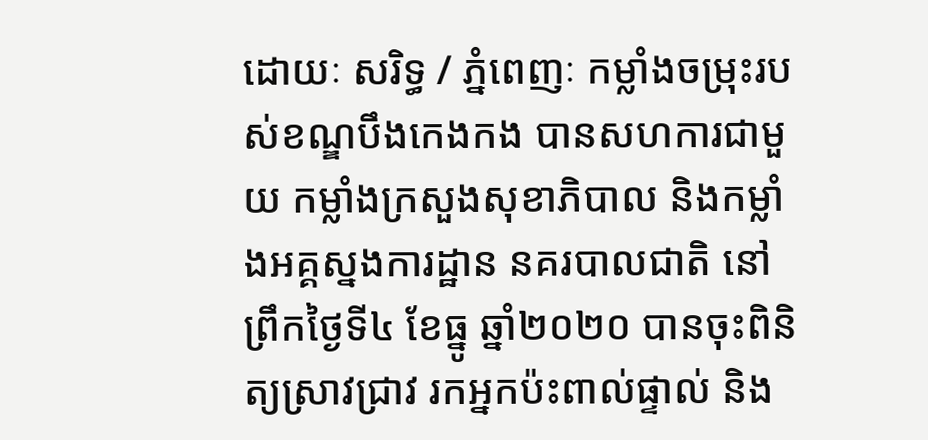ដោយៈ សរិទ្ធ / ភ្នំពេញៈ កម្លាំងចម្រុះរបស់ខណ្ឌបឹងកេងកង បានសហការជាមួយ កម្លាំងក្រសួងសុខាភិបាល និងកម្លាំងអគ្គស្នងការដ្ឋាន នគរបាលជាតិ នៅព្រឹកថ្ងៃទី៤ ខែធ្នូ ឆ្នាំ២០២០ បានចុះពិនិត្យស្រាវជ្រាវ រកអ្នកប៉ះពាល់ផ្ទាល់ និង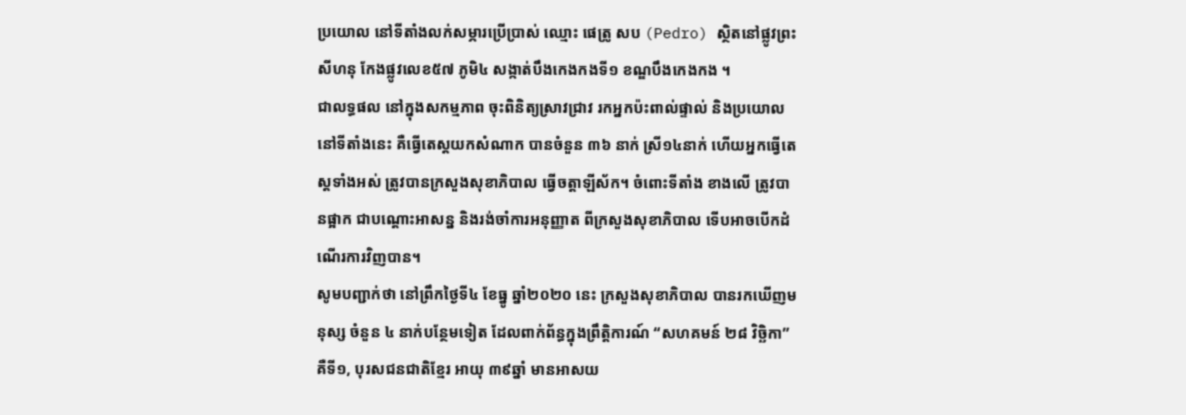ប្រយោល នៅទីតាំងលក់សម្ភារប្រើប្រាស់ ឈ្មោះ ផេត្រូ សប (Pedro) ស្ថិតនៅផ្លូវព្រះសីហនុ កែងផ្លូវលេខ៥៧ ភូមិ៤ សង្កាត់បឹងកេងកងទី១ ខណ្ឌបឹងកេងកង ។
ជាលទ្ធផល នៅក្នុងសកម្មភាព ចុះពិនិត្យស្រាវជ្រាវ រកអ្នកប៉ះពាល់ផ្ទាល់ និងប្រយោល នៅទីតាំងនេះ គឺធ្វើតេស្តយកសំណាក បានចំនួន ៣៦ នាក់ ស្រី១៤នាក់ ហើយអ្នកធ្វើតេស្តទាំងអស់ ត្រូវបានក្រសួងសុខាភិបាល ធ្វើចត្តាឡីស័ក។ ចំពោះទីតាំង ខាងលើ ត្រូវបានផ្អាក ជាបណ្ដោះអាសន្ន និងរង់ចាំការអនុញ្ញាត ពីក្រសួងសុខាភិបាល ទើបអាចបើកដំណើរការវិញបាន។
សូមបញ្ជាក់ថា នៅព្រឹកថ្ងៃទី៤ ខែធ្នូ ឆ្នាំ២០២០ នេះ ក្រសួងសុខាភិបាល បានរកឃើញមនុស្ស ចំនួន ៤ នាក់បន្ថែមទៀត ដែលពាក់ព័ន្ធក្នុងព្រឹត្តិការណ៍ “សហគមន៍ ២៨ វិច្ឆិកា” គឺទី១, បុរសជនជាតិខ្មែរ អាយុ ៣៩ឆ្នាំ មានអាសយ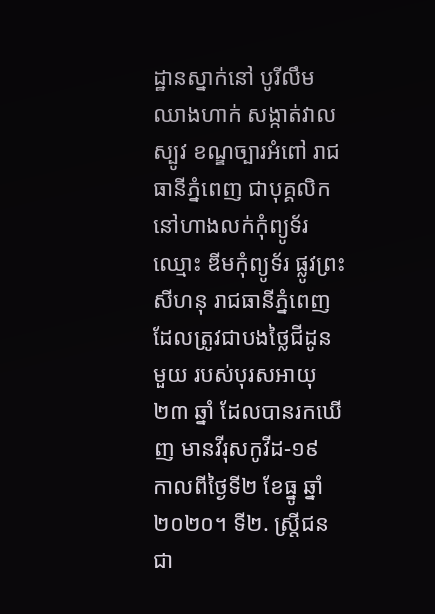ដ្ឋានស្នាក់នៅ បូរីលឹមឈាងហាក់ សង្កាត់វាលស្បូវ ខណ្ឌច្បារអំពៅ រាជធានីភ្នំពេញ ជាបុគ្គលិក នៅហាងលក់កុំព្យូទ័រ ឈ្មោះ ឌីមកុំព្យូទ័រ ផ្លូវព្រះសីហនុ រាជធានីភ្នំពេញ ដែលត្រូវជាបងថ្លៃជីដូនមួយ របស់បុរសអាយុ ២៣ ឆ្នាំ ដែលបានរកឃើញ មានវីរុសកូវីដ-១៩ កាលពីថ្ងៃទី២ ខែធ្នូ ឆ្នាំ២០២០។ ទី២. ស្ត្រីជនជា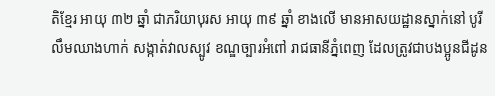តិខ្មែរ អាយុ ៣២ ឆ្នាំ ជាភរិយាបុរស អាយុ ៣៩ ឆ្នាំ ខាងលើ មានអាសយដ្ឋានស្នាក់នៅ បូរីលឹមឈាងហាក់ សង្កាត់វាលស្បូវ ខណ្ឌច្បារអំពៅ រាជធានីភ្នំពេញ ដែលត្រូវជាបងប្អូនជីដូន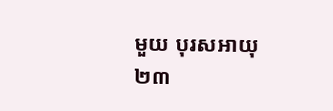មួយ បុរសអាយុ ២៣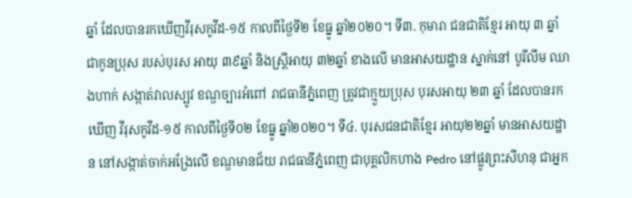ឆ្នាំ ដែលបានរកឃើញវីរុសកូវីដ-១៥ កាលពីថ្ងៃទី២ ខែធ្នូ ឆ្នាំ២០២០។ ទី៣. កុមារា ជនជាតិខ្មែរ អាយុ ៣ ឆ្នាំ ជាកូនប្រុស របស់បុរស អាយុ ៣៩ឆ្នាំ និងស្ត្រីអាយុ ៣២ឆ្នាំ ខាងលើ មានអាសយដ្ឋាន ស្នាក់នៅ បូរីលឹម ឈាងហាក់ សង្កាត់វាលស្បូវ ខណ្ឌច្បារអំពៅ រាជធានីភ្នំពេញ ត្រូវជាក្មួយប្រុស បុរសអាយុ ២៣ ឆ្នាំ ដែលបានរកឃើញ វីរុសកូវីដ-១៥ កាលពីថ្ងៃទី០២ ខែធ្នូ ឆ្នាំ២០២០។ ទី៤. បុរសជនជាតិខ្មែរ អាយុ២២ឆ្នាំ មានអាសយដ្ឋាន នៅសង្កាត់ចាក់អង្រែលើ ខណ្ឌមានជ័យ រាជធានីភ្នំពេញ ជាបុគ្គលិកហាង Pedro នៅផ្លូវព្រះសីហនុ ជាអ្នក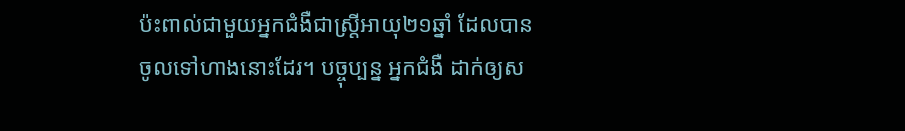ប៉ះពាល់ជាមួយអ្នកជំងឺជាស្ត្រីអាយុ២១ឆ្នាំ ដែលបានចូលទៅហាងនោះដែរ។ បច្ចុប្បន្ន អ្នកជំងឺ ដាក់ឲ្យស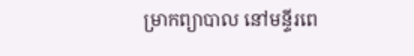ម្រាកព្យាបាល នៅមន្ទីរពេ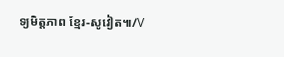ទ្យមិត្តភាព ខ្មែរ-សូវៀត៕/V